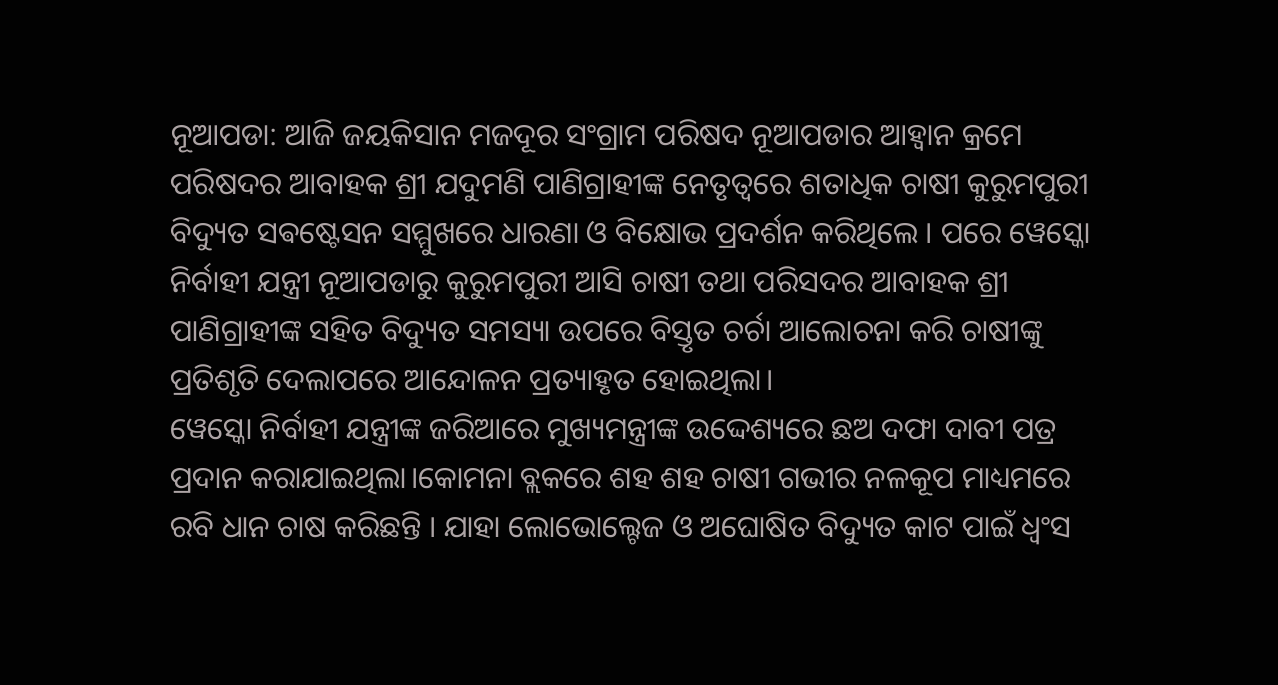ନୂଆପଡା: ଆଜି ଜୟକିସାନ ମଜଦୂର ସଂଗ୍ରାମ ପରିଷଦ ନୂଆପଡାର ଆହ୍ୱାନ କ୍ରମେ ପରିଷଦର ଆବାହକ ଶ୍ରୀ ଯଦୁମଣି ପାଣିଗ୍ରାହୀଙ୍କ ନେତୃତ୍ୱରେ ଶତାଧିକ ଚାଷୀ କୁରୁମପୁରୀ ବିଦ୍ୟୁତ ସଵଷ୍ଟେସନ ସମ୍ମୁଖରେ ଧାରଣା ଓ ବିକ୍ଷୋଭ ପ୍ରଦର୍ଶନ କରିଥିଲେ । ପରେ ୱେସ୍କୋ ନିର୍ବାହୀ ଯନ୍ତ୍ରୀ ନୂଆପଡାରୁ କୁରୁମପୁରୀ ଆସି ଚାଷୀ ତଥା ପରିସଦର ଆବାହକ ଶ୍ରୀ ପାଣିଗ୍ରାହୀଙ୍କ ସହିତ ବିଦ୍ୟୁତ ସମସ୍ୟା ଉପରେ ବିସ୍ତୃତ ଚର୍ଚା ଆଲୋଚନା କରି ଚାଷୀଙ୍କୁ ପ୍ରତିଶୃତି ଦେଲାପରେ ଆନ୍ଦୋଳନ ପ୍ରତ୍ୟାହୃତ ହୋଇଥିଲା।
ୱେସ୍କୋ ନିର୍ବାହୀ ଯନ୍ତ୍ରୀଙ୍କ ଜରିଆରେ ମୁଖ୍ୟମନ୍ତ୍ରୀଙ୍କ ଉଦ୍ଦେଶ୍ୟରେ ଛଅ ଦଫା ଦାବୀ ପତ୍ର ପ୍ରଦାନ କରାଯାଇଥିଲା।କୋମନା ବ୍ଲକରେ ଶହ ଶହ ଚାଷୀ ଗଭୀର ନଳକୂପ ମାଧ୍ୟମରେ ରବି ଧାନ ଚାଷ କରିଛନ୍ତି । ଯାହା ଲୋଭୋଲ୍ଟେଜ ଓ ଅଘୋଷିତ ବିଦ୍ୟୁତ କାଟ ପାଇଁ ଧ୍ବଂସ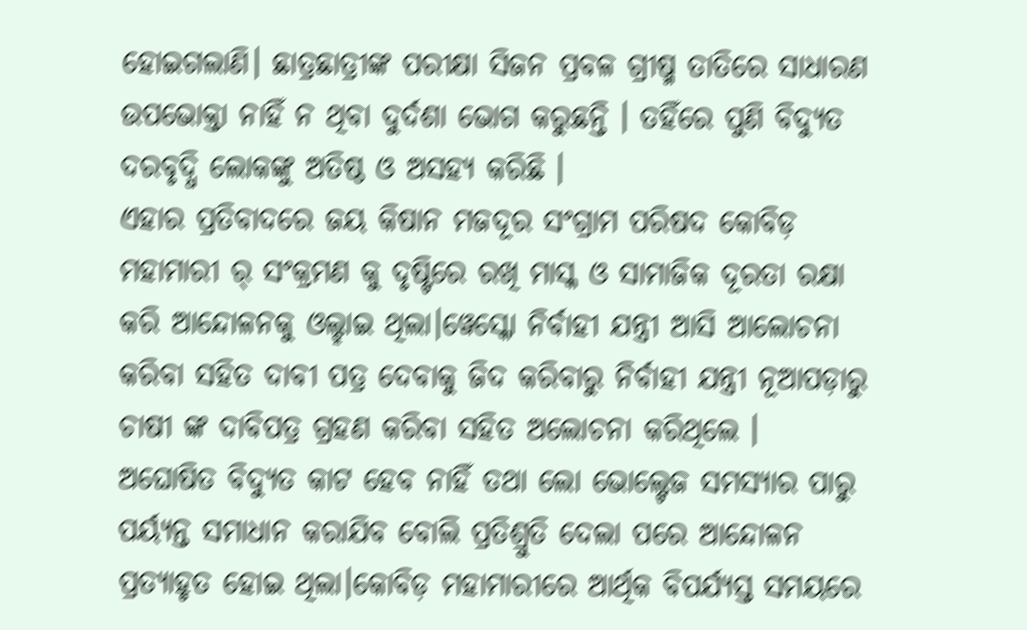ହୋଇଗଲାଣି। ଛାତ୍ରଛାତ୍ରୀଙ୍କ ପରୀକ୍ଷା ସିଜନ ପ୍ରବଳ ଗ୍ରୀଷ୍ମ ତାତିରେ ସାଧାରଣ ଉପଭୋକ୍ତା ନାହିଁ ନ ଥିବା ଦୁର୍ଦଶା ଭୋଗ କରୁଛନ୍ତି । ତହିଁରେ ପୁଣି ବିଦ୍ୟୁତ ଦରବୃଦ୍ଧି ଲୋକଙ୍କୁ ଅତିଷ୍ଠ ଓ ଅସହ୍ୟ କରିଛି ।
ଏହାର ପ୍ରତିବାଦରେ ଜୟ କିଷାନ ମଜଦୂର ସଂଗ୍ରାମ ପରିଷଦ କୋବିଡ଼ ମହାମାରୀ ର୍ ସଂକ୍ରମଣ କୁ ଦୃଷ୍ଟିରେ ରଖି ମାସ୍କ ଓ ସାମାଜିକ ଦୂରତା ରକ୍ଷା କରି ଆନ୍ଦୋଳନକୁ ଓଲ୍ହାଇ ଥିଲା।ୱେସ୍କୋ ନିର୍ବାହୀ ଯନ୍ତ୍ରୀ ଆସି ଆଲୋଚନା କରିବା ସହିତ ଦାବୀ ପତ୍ର ଦେବାକୁ ଜିଦ କରିବାରୁ ନିର୍ବାହୀ ଯନ୍ତ୍ରୀ ନୂଆପଡ଼ାରୁ ଚାଷୀ ଙ୍କ ଦାବିପତ୍ର ଗ୍ରହଣ କରିବା ସହିତ ଅଲୋଚନା କରିଥିଲେ ।
ଅଘୋଷିତ ବିଦ୍ୟୁତ କାଟ ହେବ ନାହିଁ ତଥା ଲୋ ଭୋଲ୍ଟେଜ ସମସ୍ୟାର ପାରୁ ପର୍ୟ୍ୟନ୍ତ ସମାଧାନ କରାଯିବ ବୋଲି ପ୍ରତିଶ୍ରୁତି ଦେଲା ପରେ ଆନ୍ଦୋଳନ ପ୍ରତ୍ୟାହୃତ ହୋଇ ଥିଲା।କୋବିଡ଼ ମହାମାରୀରେ ଆର୍ଥିକ ବିପର୍ଯ୍ୟସ୍ତ ସମୟରେ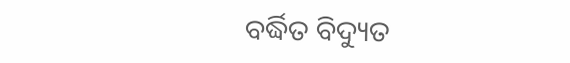ବର୍ଦ୍ଧିତ ବିଦ୍ୟୁତ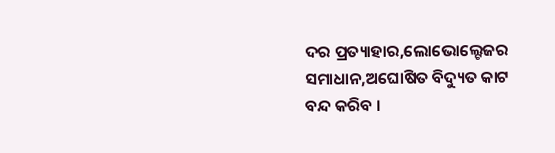ଦର ପ୍ରତ୍ୟାହାର,ଲୋଭୋଲ୍ଟେଜର ସମାଧାନ,ଅଘୋଷିତ ବିଦ୍ୟୁତ କାଟ ବନ୍ଦ କରିବ ।